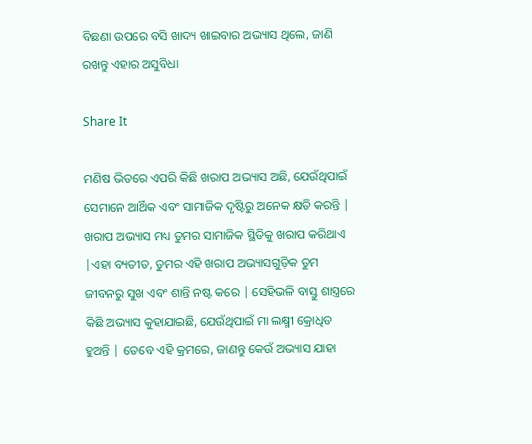ବିଛଣା ଉପରେ ବସି ଖାଦ୍ୟ ଖାଇବାର ଅଭ୍ୟାସ ଥିଲେ, ଜାଣି ରଖନ୍ତୁ ଏହାର ଅସୁବିଧା

Share It

ମଣିଷ ଭିତରେ ଏପରି କିଛି ଖରାପ ଅଭ୍ୟାସ ଅଛି, ଯେଉଁଥିପାଇଁ ସେମାନେ ଆର୍ଥିକ ଏବଂ ସାମାଜିକ ଦୃଷ୍ଟିରୁ ଅନେକ କ୍ଷତି କରନ୍ତି | ଖରାପ ଅଭ୍ୟାସ ମଧ୍ୟ ତୁମର ସାମାଜିକ ସ୍ଥିତିକୁ ଖରାପ କରିଥାଏ |ଏହା ବ୍ୟତୀତ, ତୁମର ଏହି ଖରାପ ଅଭ୍ୟାସଗୁଡ଼ିକ ତୁମ ଜୀବନରୁ ସୁଖ ଏବଂ ଶାନ୍ତି ନଷ୍ଟ କରେ | ସେହିଭଳି ବାସ୍ତୁ ଶାସ୍ତ୍ରରେ କିଛି ଅଭ୍ୟାସ କୁହାଯାଇଛି, ଯେଉଁଥିପାଇଁ ମା ଲକ୍ଷ୍ମୀ କ୍ରୋଧିତ ହୁଅନ୍ତି | ତେବେ ଏହି କ୍ରମରେ, ଜାଣନ୍ତୁ କେଉଁ ଅଭ୍ୟାସ ଯାହା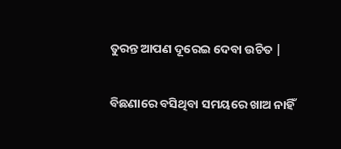ତୁରନ୍ତ ଆପଣ ଦୂରେଇ ଦେବା ଉଚିତ |

ବିଛଣାରେ ବସିଥିବା ସମୟରେ ଖାଅ ନାହିଁ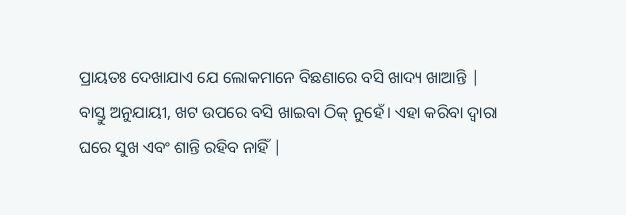ପ୍ରାୟତଃ ଦେଖାଯାଏ ଯେ ଲୋକମାନେ ବିଛଣାରେ ବସି ଖାଦ୍ୟ ଖାଆନ୍ତି | ବାସ୍ତୁ ଅନୁଯାୟୀ, ଖଟ ଉପରେ ବସି ଖାଇବା ଠିକ୍ ନୁହେଁ। ଏହା କରିବା ଦ୍ୱାରା ଘରେ ସୁଖ ଏବଂ ଶାନ୍ତି ରହିବ ନାହିଁ |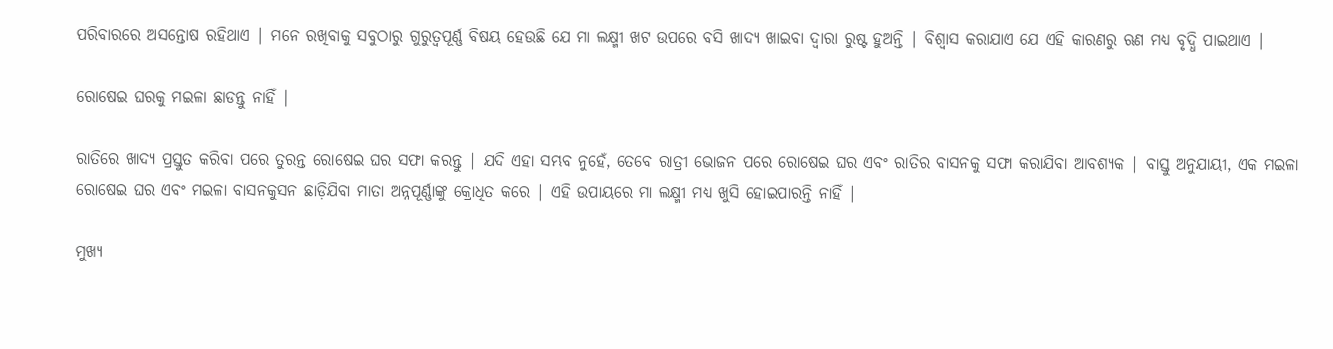ପରିବାରରେ ଅସନ୍ତୋଷ ରହିଥାଏ | ମନେ ରଖିବାକୁ ସବୁଠାରୁ ଗୁରୁତ୍ୱପୂର୍ଣ୍ଣ ବିଷୟ ହେଉଛି ଯେ ମା ଲକ୍ଷ୍ମୀ ଖଟ ଉପରେ ବସି ଖାଦ୍ୟ ଖାଇବା ଦ୍ୱାରା ରୁଷ୍ଟ ହୁଅନ୍ତି | ବିଶ୍ୱାସ କରାଯାଏ ଯେ ଏହି କାରଣରୁ ଋଣ ମଧ୍ୟ ବୃଦ୍ଧି ପାଇଥାଏ |

ରୋଷେଇ ଘରକୁ ମଇଳା ଛାଡନ୍ତୁ ନାହିଁ |

ରାତିରେ ଖାଦ୍ୟ ପ୍ରସ୍ତୁତ କରିବା ପରେ ତୁରନ୍ତ ରୋଷେଇ ଘର ସଫା କରନ୍ତୁ | ଯଦି ଏହା ସମ୍ଭବ ନୁହେଁ, ତେବେ ରାତ୍ରୀ ଭୋଜନ ପରେ ରୋଷେଇ ଘର ଏବଂ ରାତିର ବାସନକୁ ସଫା କରାଯିବା ଆବଶ୍ୟକ | ବାସ୍ତୁ ଅନୁଯାୟୀ, ଏକ ମଇଳା ରୋଷେଇ ଘର ଏବଂ ମଇଳା ବାସନକୁସନ ଛାଡ଼ିଯିବା ମାତା ଅନ୍ନପୂର୍ଣ୍ଣାଙ୍କୁ କ୍ରୋଧିତ କରେ | ଏହି ଉପାୟରେ ମା ଲକ୍ଷ୍ମୀ ମଧ୍ୟ ଖୁସି ହୋଇପାରନ୍ତି ନାହିଁ |

ମୁଖ୍ୟ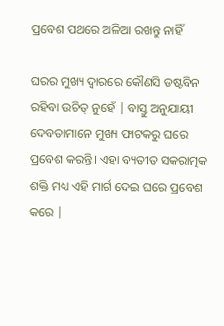ପ୍ରବେଶ ପଥରେ ଅଳିଆ ରଖନ୍ତୁ ନାହିଁ

ଘରର ମୁଖ୍ୟ ଦ୍ୱାରରେ କୌଣସି ଡଷ୍ଟବିନ ରହିବା ଉଚିତ୍ ନୁହେଁ | ବାସ୍ତୁ ଅନୁଯାୟୀ ଦେବତାମାନେ ମୁଖ୍ୟ ଫାଟକରୁ ଘରେ ପ୍ରବେଶ କରନ୍ତି। ଏହା ବ୍ୟତୀତ ସକରାତ୍ମକ ଶକ୍ତି ମଧ୍ୟ ଏହି ମାର୍ଗ ଦେଇ ଘରେ ପ୍ରବେଶ କରେ |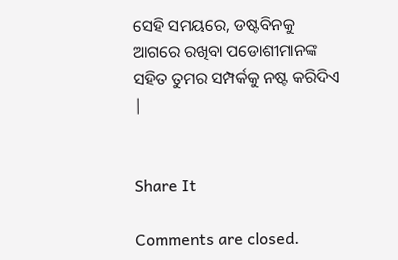ସେହି ସମୟରେ, ଡଷ୍ଟବିନକୁ ଆଗରେ ରଖିବା ପଡୋଶୀମାନଙ୍କ ସହିତ ତୁମର ସମ୍ପର୍କକୁ ନଷ୍ଟ କରିଦିଏ |


Share It

Comments are closed.